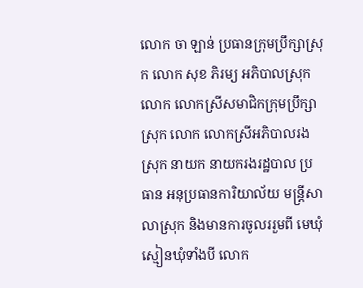លោក ចា ឡាន់ ប្រធានក្រុមប្រឹក្សាស្រុក លោក សុខ ភិរម្យ អភិបាលស្រុក លោក លោកស្រីសមាជិកក្រុមប្រឹក្សាស្រុក លោក លោកស្រីអភិបាលរងស្រុក នាយក នាយករងរដ្ឋបាល ប្រធាន អនុប្រធានការិយាល័យ មន្រ្តីសាលាស្រុក និងមានការចូលររួមពី មេឃុំ ស្មៀនឃុំទាំងបី លោក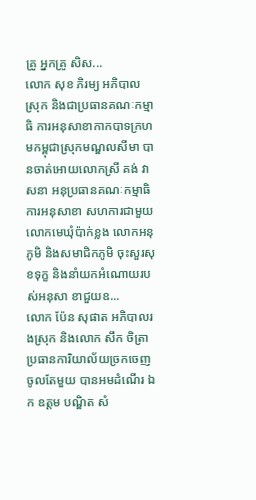គ្រូ អ្នកគ្រូ សិស...
លោក សុខ ភិរម្យ អភិបាលស្រុក និងជាប្រធានគណៈកម្មាធិ ការអនុសាខាកាកបាទក្រហមកម្ពុជាស្រុកមណ្ឌលសីមា បានចាត់អោយលោកស្រី គង់ វាសនា អនុប្រធានគណៈកម្មាធិការអនុសាខា សហការជាមួយលោកមេឃុំប៉ាក់ខ្លង លោកអនុភូមិ និងសមាជិកភូមិ ចុះសួរសុខទុក្ខ និងនាំយកអំណោយរបស់អនុសា ខាជួយឧ...
លោក ប៉ែន សុផាត អភិបាលរងស្រុក និងលោក សឹក ចិត្រា ប្រធានការិយាល័យច្រកចេញចូលតែមួយ បានអមដំណើរ ឯក ឧត្តម បណ្ឌិត សំ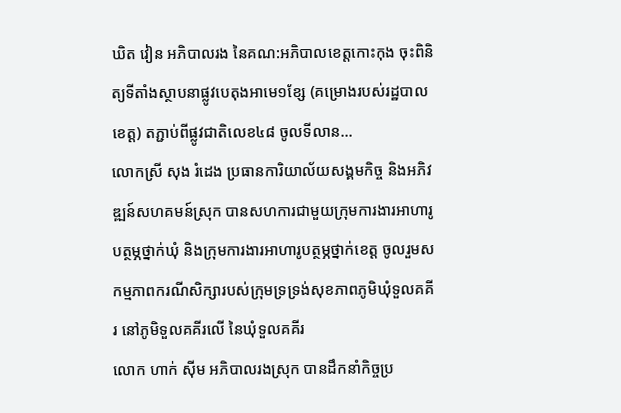ឃិត វៀន អភិបាលរង នៃគណ:អភិបាលខេត្តកោះកុង ចុះពិនិត្យទីតាំងស្ថាបនាផ្លូវបេតុងអាមេ១ខ្សែ (គម្រោងរបស់រដ្ឋបាលខេត្ត) តភ្ជាប់ពីផ្លូវជាតិលេខ៤៨ ចូលទីលាន...
លោកស្រី សុង រំដេង ប្រធានការិយាល័យសង្គមកិច្ច និងអភិវឌ្ឍន៍សហគមន៍ស្រុក បានសហការជាមួយក្រុមការងារអាហារូបត្ថម្ភថ្នាក់ឃុំ និងក្រុមការងារអាហារូបត្ថម្ភថ្នាក់ខេត្ត ចូលរួមសកម្មភាពករណីសិក្សារបស់ក្រុមទ្រទ្រង់សុខភាពភូមិឃុំទួលគគីរ នៅភូមិទួលគគីរលើ នៃឃុំទួលគគីរ
លោក ហាក់ ស៊ីម អភិបាលរងស្រុក បានដឹកនាំកិច្ចប្រ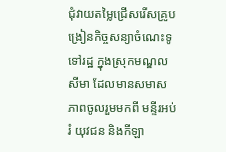ជុំវាយតម្លៃជ្រើសរើសគ្រូបង្រៀនកិច្ចសន្យាចំណេះទូទៅរដ្ឋ ក្នុងស្រុកមណ្ឌលសីមា ដែលមានសមាសភាពចូលរួមមកពី មន្ទីរអប់រំ យុវជន និងកីឡា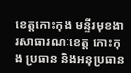ខេត្តកោះកុង មន្ទីរមុខងារសាធារណៈខេត្ត កោះកុង ប្រធាន និងអនុប្រធាន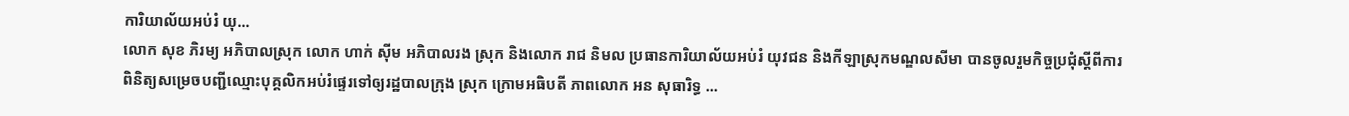ការិយាល័យអប់រំ យុ...
លោក សុខ ភិរម្យ អភិបាលស្រុក លោក ហាក់ ស៊ីម អភិបាលរង ស្រុក និងលោក រាជ និមល ប្រធានការិយាល័យអប់រំ យុវជន និងកីឡាស្រុកមណ្ឌលសីមា បានចូលរួមកិច្ចប្រជុំស្តីពីការពិនិត្យសម្រេចបញ្ជីឈ្មោះបុគ្គលិកអប់រំផ្ទេរទៅឲ្យរដ្ឋបាលក្រុង ស្រុក ក្រោមអធិបតី ភាពលោក អន សុធារិទ្ធ ...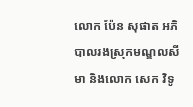លោក ប៉ែន សុផាត អភិបាលរងស្រុកមណ្ឌលសីមា និងលោក សេក វិទូ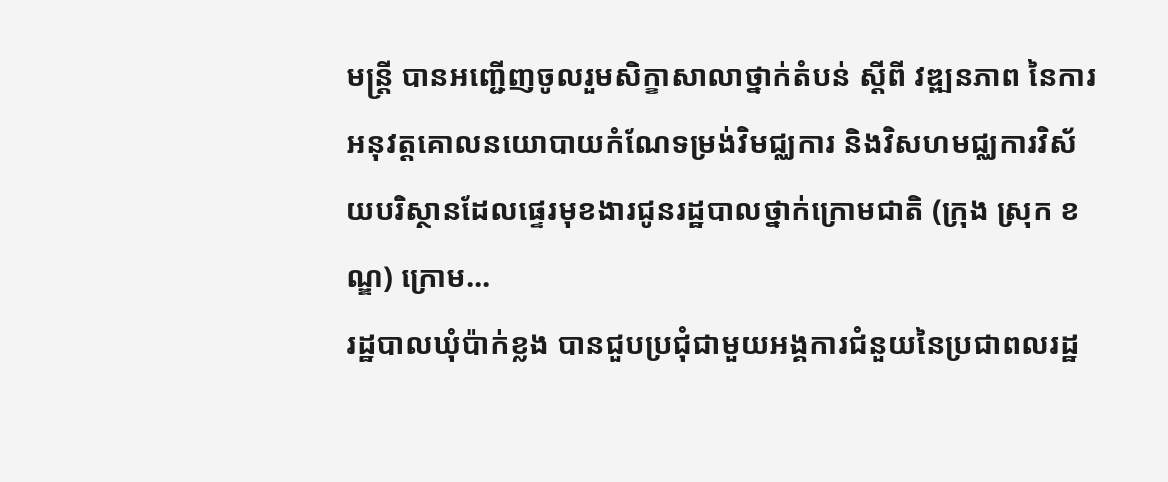មន្រ្តី បានអញ្ជើញចូលរួមសិក្ខាសាលាថ្នាក់តំបន់ ស្តីពី វឌ្ឍនភាព នៃការអនុវត្តគោលនយោបាយកំណែទម្រង់វិមជ្ឈការ និងវិសហមជ្ឈការវិស័យបរិស្ថានដែលផ្ទេរមុខងារជូនរដ្ឋបាលថ្នាក់ក្រោមជាតិ (ក្រុង ស្រុក ខណ្ឌ) ក្រោម...
រដ្ឋបាលឃុំប៉ាក់ខ្លង បានជួបប្រជុំជាមួយអង្គការជំនួយនៃប្រជាពលរដ្ឋ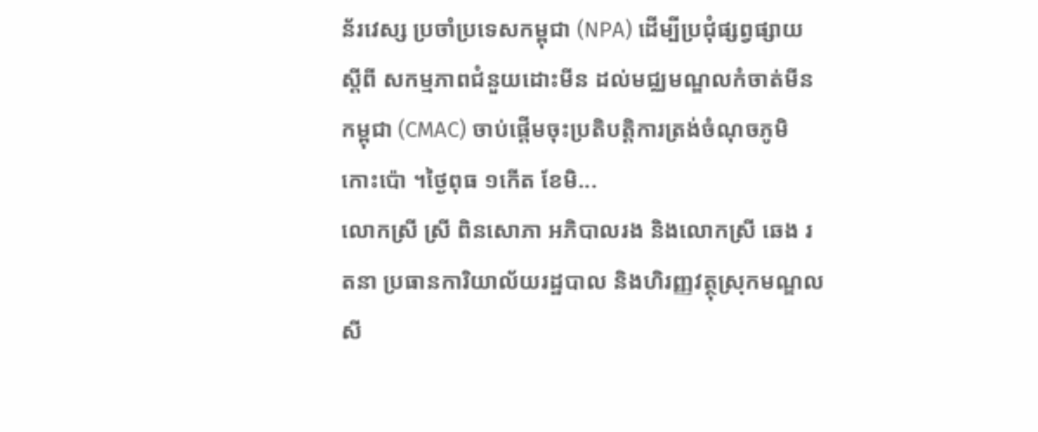ន័រវេស្ស ប្រចាំប្រទេសកម្ពុជា (NPA) ដើម្បីប្រជុំផ្សព្វផ្សាយស្តីពី សកម្មភាពជំនួយដោះមីន ដល់មជ្ឈមណ្ឌលកំចាត់មីនកម្ពុជា (CMAC) ចាប់ផ្តើមចុះប្រតិបត្តិការត្រង់ចំណុចភូមិកោះប៉ោ ។ថ្ងៃពុធ ១កើត ខែមិ...
លោកស្រី ស្រី ពិនសោភា អភិបាលរង និងលោកស្រី ឆេង រតនា ប្រធានការិយាល័យរដ្ឋបាល និងហិរញ្ញវត្ថុស្រុកមណ្ឌលសី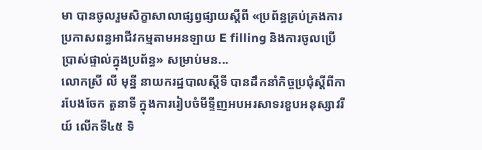មា បានចូលរួមសិក្ខាសាលាផ្សព្វផ្សាយស្តីពី «ប្រព័ន្ធគ្រប់គ្រងការប្រកាសពន្ធអាជីវកម្មតាមអនឡាយ E filling និងការចូលប្រើប្រាស់ផ្ទាល់ក្នុងប្រព័ន្ធ» សម្រាប់មន...
លោកស្រី លី មុន្នី នាយករដ្ឋបាលស្ដីទី បានដឹកនាំកិច្ចប្រជុំស្ដីពីការបែងចែក តួនាទី ក្នុងការរៀបចំមីទ្ទីញអបអរសាទរខួបអនុស្សាវរីយ៍ លើកទី៤៥ ទិ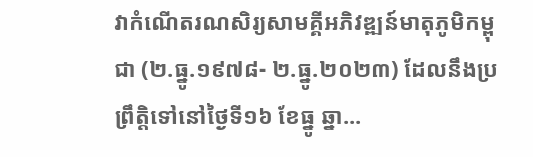វាកំណើតរណសិរ្យសាមគ្គីអភិវឌ្ឍន៍មាតុភូមិកម្ពុជា (២.ធ្នូ.១៩៧៨- ២.ធ្នូ.២០២៣) ដែលនឹងប្រព្រឹត្តិទៅនៅថ្ងៃទី១៦ ខែធ្នូ ឆ្នា...